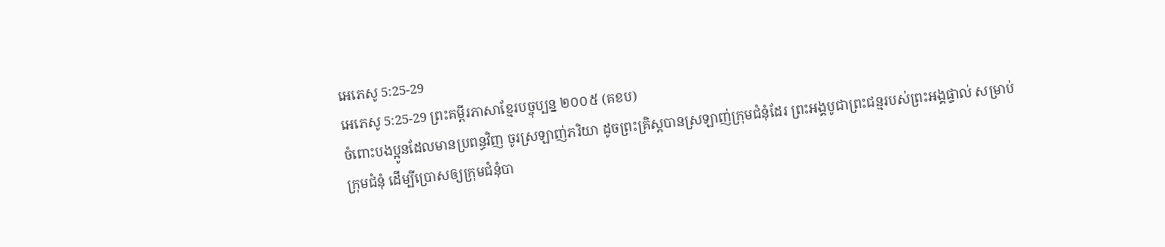អេភេសូ 5:25-29
អេភេសូ 5:25-29 ព្រះគម្ពីរភាសាខ្មែរបច្ចុប្បន្ន ២០០៥ (គខប)
ចំពោះបងប្អូនដែលមានប្រពន្ធវិញ ចូរស្រឡាញ់ភរិយា ដូចព្រះគ្រិស្តបានស្រឡាញ់ក្រុមជំនុំដែរ ព្រះអង្គបូជាព្រះជន្មរបស់ព្រះអង្គផ្ទាល់ សម្រាប់ក្រុមជំនុំ ដើម្បីប្រោសឲ្យក្រុមជំនុំបា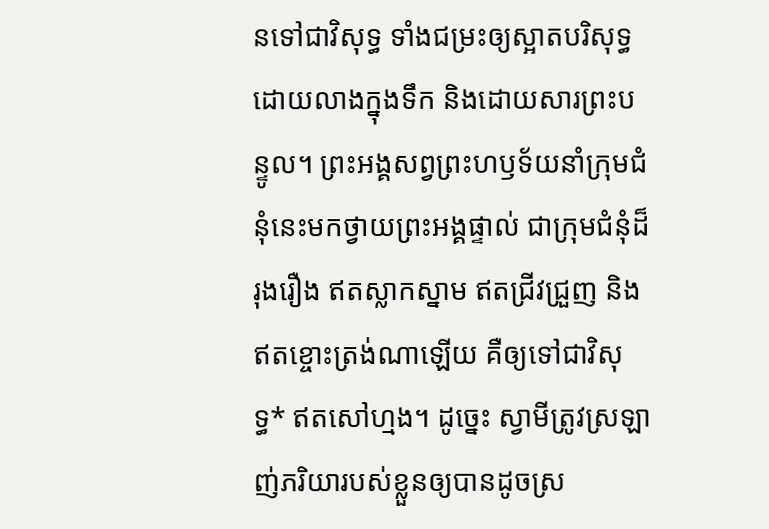នទៅជាវិសុទ្ធ ទាំងជម្រះឲ្យស្អាតបរិសុទ្ធ ដោយលាងក្នុងទឹក និងដោយសារព្រះបន្ទូល។ ព្រះអង្គសព្វព្រះហឫទ័យនាំក្រុមជំនុំនេះមកថ្វាយព្រះអង្គផ្ទាល់ ជាក្រុមជំនុំដ៏រុងរឿង ឥតស្លាកស្នាម ឥតជ្រីវជ្រួញ និងឥតខ្ចោះត្រង់ណាឡើយ គឺឲ្យទៅជាវិសុទ្ធ* ឥតសៅហ្មង។ ដូច្នេះ ស្វាមីត្រូវស្រឡាញ់ភរិយារបស់ខ្លួនឲ្យបានដូចស្រ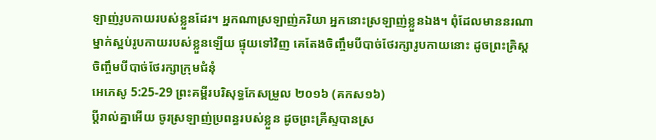ឡាញ់រូបកាយរបស់ខ្លួនដែរ។ អ្នកណាស្រឡាញ់ភរិយា អ្នកនោះស្រឡាញ់ខ្លួនឯង។ ពុំដែលមាននរណាម្នាក់ស្អប់រូបកាយរបស់ខ្លួនឡើយ ផ្ទុយទៅវិញ គេតែងចិញ្ចឹមបីបាច់ថែរក្សារូបកាយនោះ ដូចព្រះគ្រិស្តចិញ្ចឹមបីបាច់ថែរក្សាក្រុមជំនុំ
អេភេសូ 5:25-29 ព្រះគម្ពីរបរិសុទ្ធកែសម្រួល ២០១៦ (គកស១៦)
ប្ដីរាល់គ្នាអើយ ចូរស្រឡាញ់ប្រពន្ធរបស់ខ្លួន ដូចព្រះគ្រីស្ទបានស្រ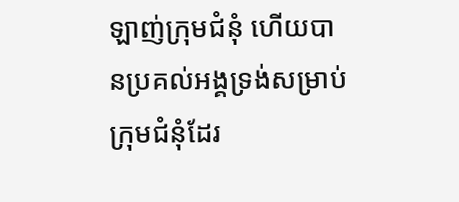ឡាញ់ក្រុមជំនុំ ហើយបានប្រគល់អង្គទ្រង់សម្រាប់ក្រុមជំនុំដែរ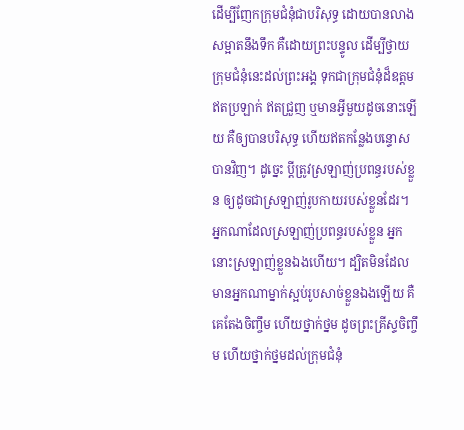ដើម្បីញែកក្រុមជំនុំជាបរិសុទ្ធ ដោយបានលាងសម្អាតនឹងទឹក គឺដោយព្រះបន្ទូល ដើម្បីថ្វាយក្រុមជំនុំនេះដល់ព្រះអង្គ ទុកជាក្រុមជំនុំដ៏ឧត្តម ឥតប្រឡាក់ ឥតជ្រួញ ឬមានអ្វីមួយដូចនោះឡើយ គឺឲ្យបានបរិសុទ្ធ ហើយឥតកន្លែងបន្ទោសបានវិញ។ ដូច្នេះ ប្តីត្រូវស្រឡាញ់ប្រពន្ធរបស់ខ្លួន ឲ្យដូចជាស្រឡាញ់រូបកាយរបស់ខ្លួនដែរ។ អ្នកណាដែលស្រឡាញ់ប្រពន្ធរបស់ខ្លួន អ្នកនោះស្រឡាញ់ខ្លួនឯងហើយ។ ដ្បិតមិនដែលមានអ្នកណាម្នាក់ស្អប់រូបសាច់ខ្លួនឯងឡើយ គឺគេតែងចិញ្ចឹម ហើយថ្នាក់ថ្នម ដូចព្រះគ្រីស្ទចិញ្ចឹម ហើយថ្នាក់ថ្នមដល់ក្រុមជំនុំ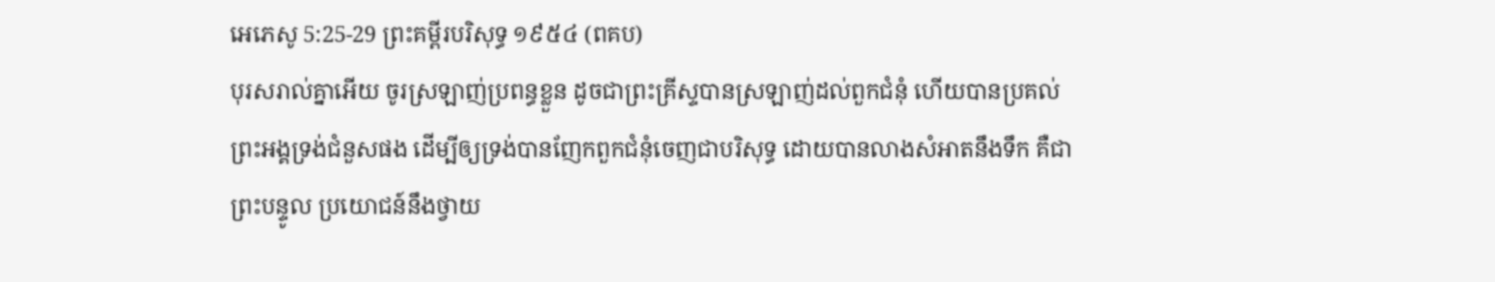អេភេសូ 5:25-29 ព្រះគម្ពីរបរិសុទ្ធ ១៩៥៤ (ពគប)
បុរសរាល់គ្នាអើយ ចូរស្រឡាញ់ប្រពន្ធខ្លួន ដូចជាព្រះគ្រីស្ទបានស្រឡាញ់ដល់ពួកជំនុំ ហើយបានប្រគល់ព្រះអង្គទ្រង់ជំនួសផង ដើម្បីឲ្យទ្រង់បានញែកពួកជំនុំចេញជាបរិសុទ្ធ ដោយបានលាងសំអាតនឹងទឹក គឺជាព្រះបន្ទូល ប្រយោជន៍នឹងថ្វាយ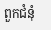ពួកជំនុំ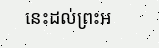នេះដល់ព្រះអ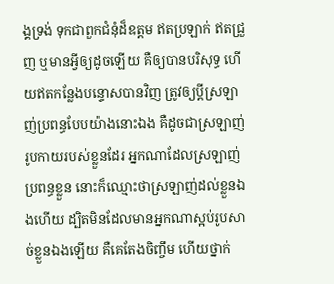ង្គទ្រង់ ទុកជាពួកជំនុំដ៏ឧត្តម ឥតប្រឡាក់ ឥតជ្រួញ ឬមានអ្វីឲ្យដូចឡើយ គឺឲ្យបានបរិសុទ្ធ ហើយឥតកន្លែងបន្ទោសបានវិញ ត្រូវឲ្យប្ដីស្រឡាញ់ប្រពន្ធបែបយ៉ាងនោះឯង គឺដូចជាស្រឡាញ់រូបកាយរបស់ខ្លួនដែរ អ្នកណាដែលស្រឡាញ់ប្រពន្ធខ្លួន នោះក៏ឈ្មោះថាស្រឡាញ់ដល់ខ្លួនឯងហើយ ដ្បិតមិនដែលមានអ្នកណាស្អប់រូបសាច់ខ្លួនឯងឡើយ គឺគេតែងចិញ្ចឹម ហើយថ្នាក់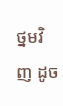ថ្នមវិញ ដូច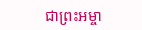ជាព្រះអម្ចា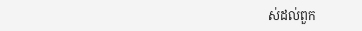ស់ដល់ពួក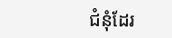ជំនុំដែរ